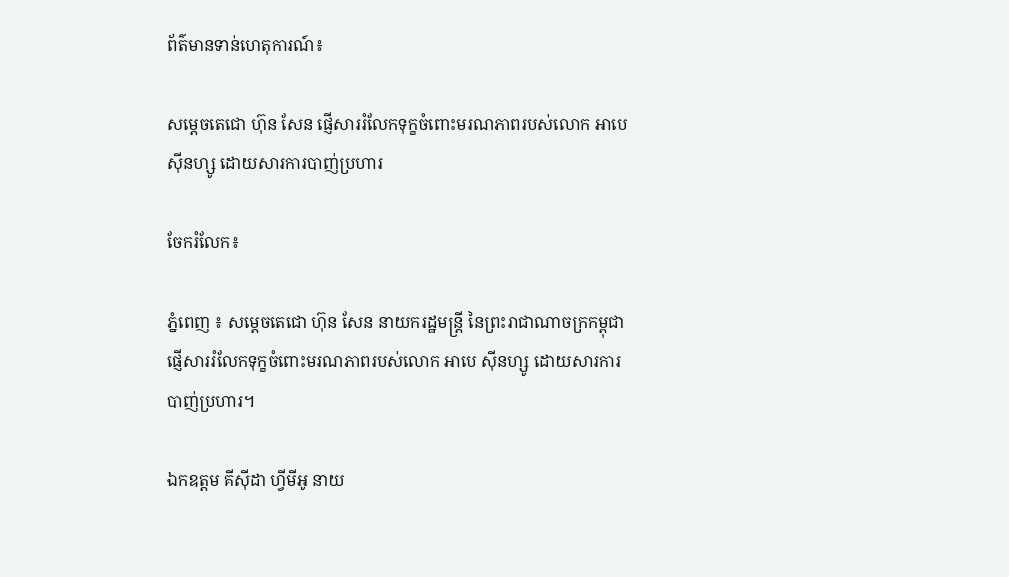ព័ត៌មានទាន់ហេតុការណ៍៖

សម្ដេចតេជោ ហ៊ុន សែន ផ្ញើសាររំលែកទុក្ខចំពោះមរណភាពរបស់លោក អាបេ សុីនហ្សូ ដោយសារការបាញ់ប្រហារ

ចែករំលែក៖

ភ្នំពេញ ៖ សម្ដេចតេជោ ហ៊ុន សែន នាយករដ្ឋមន្ត្រី នៃព្រះរាជាណាចក្រកម្ពុជា ផ្ញើសាររំលែកទុក្ខចំពោះមរណភាពរបស់លោក អាបេ សុីនហ្សូ ដោយសារការបាញ់ប្រហារ។

ឯកឧត្តម គីស៊ីដា ហ្វីមីអូ នាយ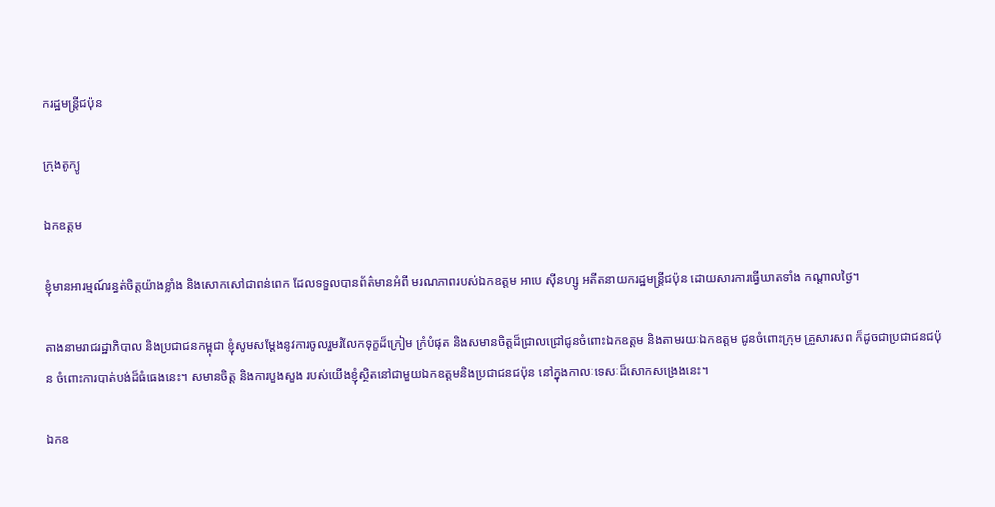ករដ្ឋមន្ត្រីជប៉ុន

ក្រុងតូក្យូ

ឯកឧត្តម

ខ្ញុំមានអារម្មណ៍រន្ធត់ចិត្តយ៉ាងខ្លាំង និងសោកសៅជាពន់ពេក ដែលទទួលបានព័ត៌មានអំពី មរណភាពរបស់ឯកឧត្តម អាបេ ស៊ីនហ្សូ អតីតនាយករដ្ឋមន្ត្រីជប៉ុន ដោយសារការធ្វើឃាតទាំង កណ្តាលថ្ងៃ។

តាងនាមរាជរដ្ឋាភិបាល និងប្រជាជនកម្ពុជា ខ្ញុំសូមសម្ដែងនូវការចូលរួមរំលែកទុក្ខដ៏ក្រៀម ក្រំបំផុត និងសមានចិត្តដ៏ជ្រាលជ្រៅជូនចំពោះឯកឧត្តម និងតាមរយៈឯកឧត្តម ជូនចំពោះក្រុម គ្រួសារសព ក៏ដូចជាប្រជាជនជប៉ុន ចំពោះការបាត់បង់ដ៏ធំធេងនេះ។ សមានចិត្ត និងការបួងសួង របស់យើងខ្ញុំស្ថិតនៅជាមួយឯកឧត្តមនិងប្រជាជនជប៉ុន នៅក្នុងកាលៈទេសៈដ៏សោកសង្រេងនេះ។

ឯកឧ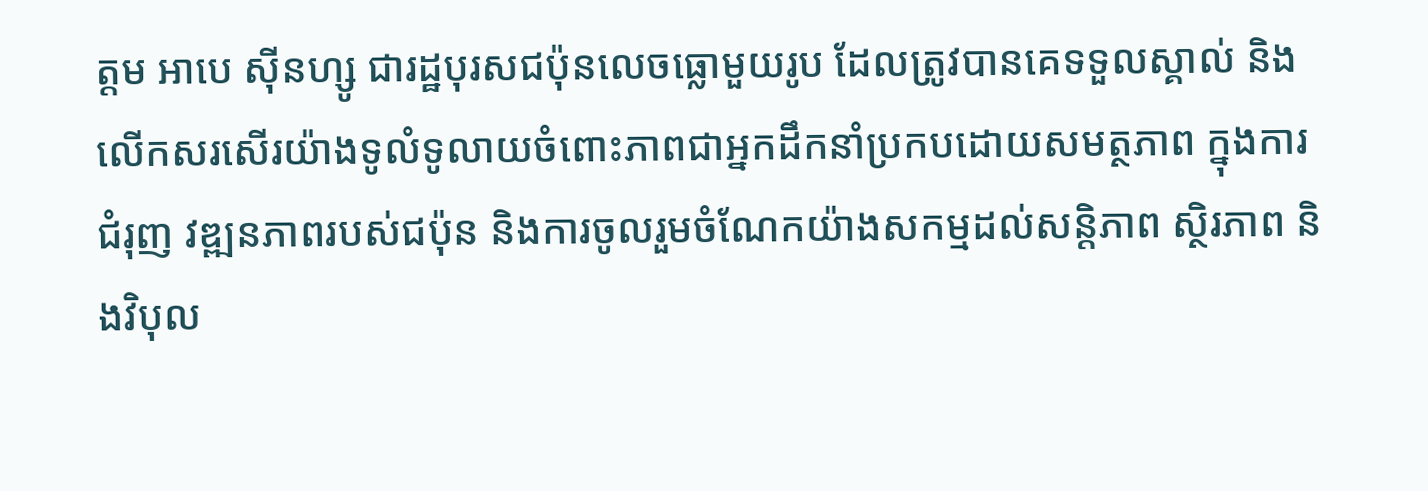ត្តម អាបេ ស៊ីនហ្សូ ជារដ្ឋបុរសជប៉ុនលេចធ្លោមួយរូប ដែលត្រូវបានគេទទួលស្គាល់ និងលើកសរសើរយ៉ាងទូលំទូលាយចំពោះភាពជាអ្នកដឹកនាំប្រកបដោយសមត្ថភាព ក្នុងការជំរុញ វឌ្ឍនភាពរបស់ជប៉ុន និងការចូលរួមចំណែកយ៉ាងសកម្មដល់សន្តិភាព ស្ថិរភាព និងវិបុល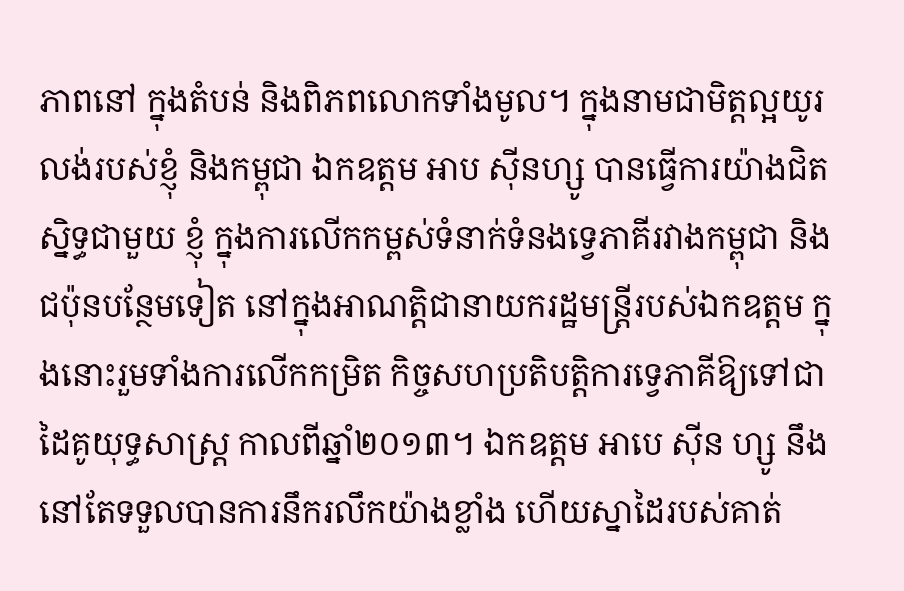ភាពនៅ ក្នុងតំបន់ និងពិភពលោកទាំងមូល។ ក្នុងនាមជាមិត្តល្អយូរលង់របស់ខ្ញុំ និងកម្ពុជា ឯកឧត្តម អាប ស៊ីនហ្សូ បានធ្វើការយ៉ាងជិតស្និទ្ធជាមួយ ខ្ញុំ ក្នុងការលើកកម្ពស់ទំនាក់ទំនងទ្វេភាគីរវាងកម្ពុជា និង ជប៉ុនបន្ថែមទៀត នៅក្នុងអាណត្តិជានាយករដ្ឋមន្ត្រីរបស់ឯកឧត្តម ក្នុងនោះរួមទាំងការលើកកម្រិត កិច្ចសហប្រតិបត្តិការទ្វេភាគីឱ្យទៅជាដៃគូយុទ្ធសាស្ត្រ កាលពីឆ្នាំ២០១៣។ ឯកឧត្តម អាបេ ស៊ីន ហ្សូ នឹងនៅតែទទួលបានការនឹករលឹកយ៉ាងខ្លាំង ហើយស្នាដៃរបស់គាត់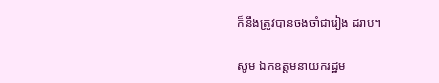ក៏នឹងត្រូវបានចងចាំជារៀង ដរាប។

សូម ឯកឧត្តមនាយករដ្ឋម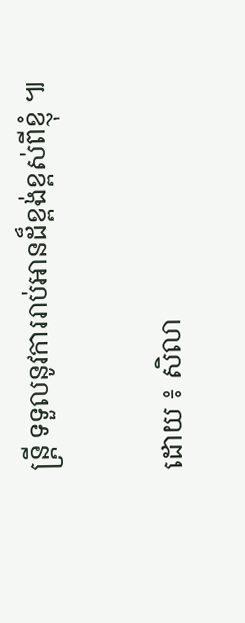ន្ត្រី ទទួលនូវការរាប់អានដ៏ខ្ពង់ខ្ពស់ពីខ្ញុំ ៕

ដោយ ៖ សិលា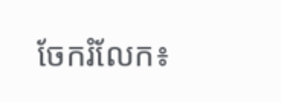ចែករំលែក៖